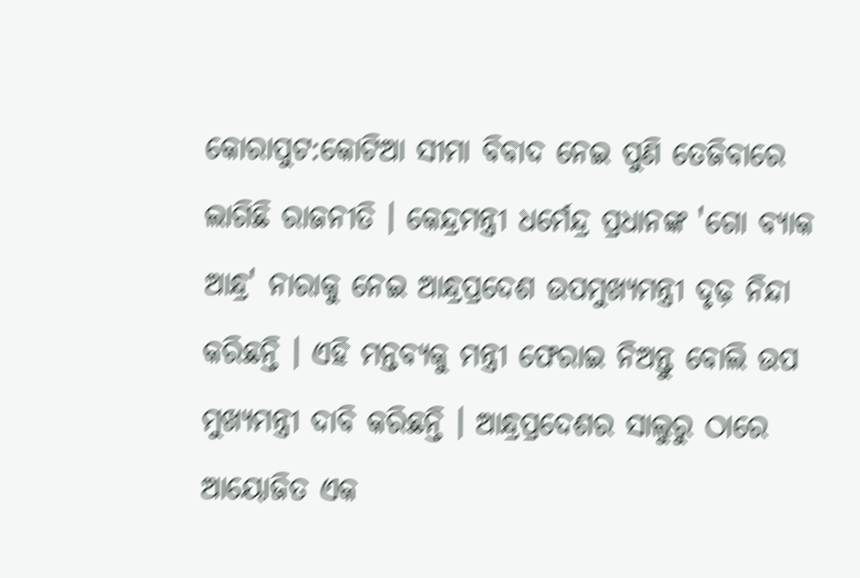କୋରାପୁଟ:କୋଟିଆ ସୀମା ବିବାଦ ନେଇ ପୁଣି ତେଜିବାରେ ଲାଗିଛି ରାଜନୀତି । କେନ୍ଦ୍ରମନ୍ତ୍ରୀ ଧର୍ମେନ୍ଦ୍ର ପ୍ରଧାନଙ୍କ 'ଗୋ ବ୍ୟାକ ଆନ୍ଧ୍ର' ନାରାକୁ ନେଇ ଆନ୍ଧ୍ରପ୍ରଦେଶ ଉପମୁଖ୍ୟମନ୍ତ୍ରୀ ଦୃଢ଼ ନିନ୍ଦା କରିଛନ୍ତି । ଏହି ମନ୍ତବ୍ୟକୁ ମନ୍ତ୍ରୀ ଫେରାଇ ନିଅନ୍ତୁ ବୋଲି ଉପ ମୁଖ୍ୟମନ୍ତ୍ରୀ ଦାବି କରିଛନ୍ତି । ଆନ୍ଧ୍ରପ୍ରଦେଶର ସାଲୁରୁ ଠାରେ ଆୟୋଜିତ ଏକ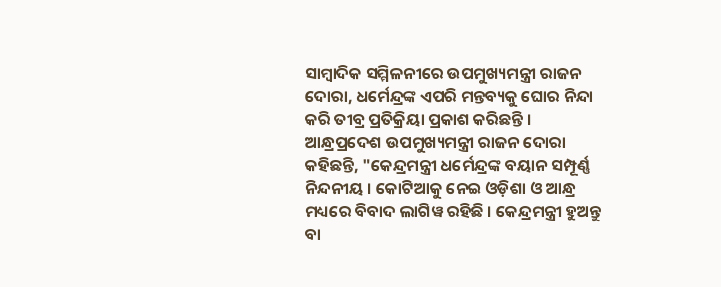ସାମ୍ବାଦିକ ସମ୍ମିଳନୀରେ ଉପମୁଖ୍ୟମନ୍ତ୍ରୀ ରାଜନ ଦୋରା, ଧର୍ମେନ୍ଦ୍ରଙ୍କ ଏପରି ମନ୍ତବ୍ୟକୁ ଘୋର ନିନ୍ଦା କରି ତୀବ୍ର ପ୍ରତିକ୍ରିୟା ପ୍ରକାଶ କରିଛନ୍ତି ।
ଆନ୍ଧ୍ରପ୍ରଦେଶ ଉପମୁଖ୍ୟମନ୍ତ୍ରୀ ରାଜନ ଦୋରା କହିଛନ୍ତି, "କେନ୍ଦ୍ରମନ୍ତ୍ରୀ ଧର୍ମେନ୍ଦ୍ରଙ୍କ ବୟାନ ସମ୍ପୂର୍ଣ୍ଣ ନିନ୍ଦନୀୟ । କୋଟିଆକୁ ନେଇ ଓଡ଼ିଶା ଓ ଆନ୍ଧ୍ର ମଧ୍ୟରେ ବିବାଦ ଲାଗିୱ ରହିଛି । କେନ୍ଦ୍ରମନ୍ତ୍ରୀ ହୁଅନ୍ତୁ ବା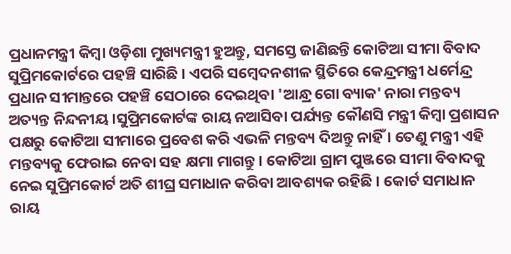ପ୍ରଧାନମନ୍ତ୍ରୀ କିମ୍ବା ଓଡ଼ିଶା ମୁଖ୍ୟମନ୍ତ୍ରୀ ହୁଅନ୍ତୁ, ସମସ୍ତେ ଜାଣିଛନ୍ତି କୋଟିଆ ସୀମା ବିବାଦ ସୁପ୍ରିମକୋର୍ଟରେ ପହଞ୍ଚି ସାରିଛି । ଏପରି ସମ୍ବେଦନଶୀଳ ସ୍ଥିତିରେ କେନ୍ଦ୍ରମନ୍ତ୍ରୀ ଧର୍ମେନ୍ଦ୍ର ପ୍ରଧାନ ସୀମାନ୍ତରେ ପହଞ୍ଚି ସେଠାରେ ଦେଇଥିବା 'ଆନ୍ଧ୍ର ଗୋ ବ୍ୟାକ' ନାରା ମନ୍ତବ୍ୟ ଅତ୍ୟନ୍ତ ନିନ୍ଦନୀୟ ।ସୁପ୍ରିମକୋର୍ଟଙ୍କ ରାୟ ନଆସିବା ପର୍ଯ୍ୟନ୍ତ କୌଣସି ମନ୍ତ୍ରୀ କିମ୍ବା ପ୍ରଶାସନ ପକ୍ଷରୁ କୋଟିଆ ସୀମାରେ ପ୍ରବେଶ କରି ଏଭଳି ମନ୍ତବ୍ୟ ଦିଅନ୍ତୁ ନାହିଁ । ତେଣୁ ମନ୍ତ୍ରୀ ଏହି ମନ୍ତବ୍ୟକୁ ଫେରାଇ ନେବା ସହ କ୍ଷମା ମାଗନ୍ତୁ । କୋଟିଆ ଗ୍ରାମ ପୁଞ୍ଜରେ ସୀମା ବିବାଦକୁ ନେଇ ସୁପ୍ରିମକୋର୍ଟ ଅତି ଶୀଘ୍ର ସମାଧାନ କରିବା ଆବଶ୍ୟକ ରହିଛି । କୋର୍ଟ ସମାଧାନ ରାୟ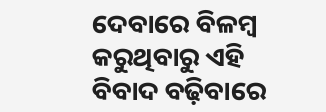ଦେବାରେ ବିଳମ୍ବ କରୁଥିବାରୁ ଏହି ବିବାଦ ବଢ଼ିବାରେ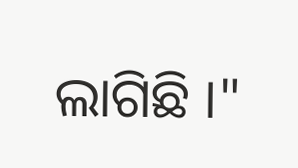ଲାଗିଛି ।"